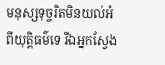មនុស្សទុច្ចរិតមិនយល់អំពីយុត្តិធម៌ទេ រីឯអ្នកស្វែង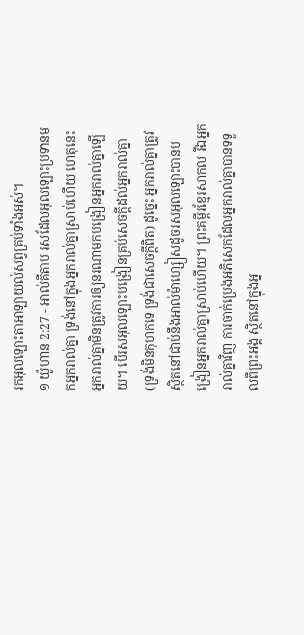រកអុលឡោះតាអាឡាយល់សព្វគ្រប់ទាំងអស់។
១ យ៉ូហាន 2:27 - អាល់គីតាប រសដែលអុលឡោះប្រទានមកអ្នករាល់គ្នា ទ្រង់នៅក្នុងអ្នករាល់គ្នាស្រាប់ហើយ ហេតុនេះ អ្នករាល់គ្នាមិនត្រូវការឲ្យនរណាមកបង្រៀនអ្នករាល់គ្នាឡើយ។ បើរសអុលឡោះបង្រៀនគ្រប់សេចក្ដីដល់អ្នករាល់គ្នា (ទ្រង់មិនកុហកទេ ទ្រង់ជាសេចក្ដីពិត) ដូច្នេះ អ្នករាល់គ្នាត្រូវស្ថិតនៅជាប់នឹងអាល់ម៉ាហ្សៀសដូចរសអុលឡោះបានបង្រៀនអ្នករាល់គ្នាស្រាប់ហើយ។ ព្រះគម្ពីរខ្មែរសាកល រីឯអ្នករាល់គ្នាវិញ ការចាក់ប្រេងអភិសេកដែលអ្នករាល់គ្នាបានទទួលពីព្រះអង្គ ស្ថិតនៅក្នុងអ្ន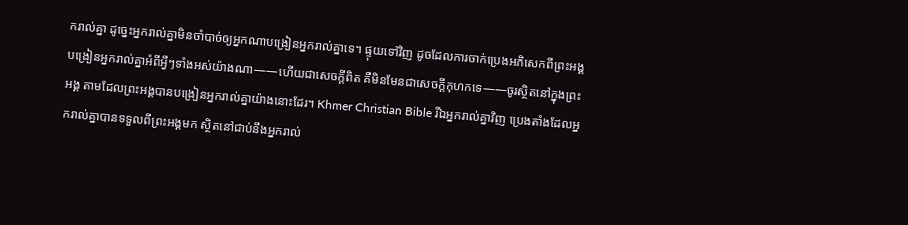ករាល់គ្នា ដូច្នេះអ្នករាល់គ្នាមិនចាំបាច់ឲ្យអ្នកណាបង្រៀនអ្នករាល់គ្នាទេ។ ផ្ទុយទៅវិញ ដូចដែលការចាក់ប្រេងអភិសេកពីព្រះអង្គ បង្រៀនអ្នករាល់គ្នាអំពីអ្វីៗទាំងអស់យ៉ាងណា——ហើយជាសេចក្ដីពិត គឺមិនមែនជាសេចក្ដីកុហកទេ——ចូរស្ថិតនៅក្នុងព្រះអង្គ តាមដែលព្រះអង្គបានបង្រៀនអ្នករាល់គ្នាយ៉ាងនោះដែរ។ Khmer Christian Bible រីឯអ្នករាល់គ្នាវិញ ប្រេងតាំងដែលអ្នករាល់គ្នាបានទទួលពីព្រះអង្គមក ស្ថិតនៅជាប់នឹងអ្នករាល់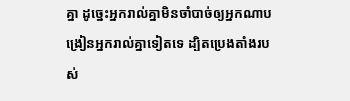គ្នា ដូច្នេះអ្នករាល់គ្នាមិនចាំបាច់ឲ្យអ្នកណាបង្រៀនអ្នករាល់គ្នាទៀតទេ ដ្បិតប្រេងតាំងរបស់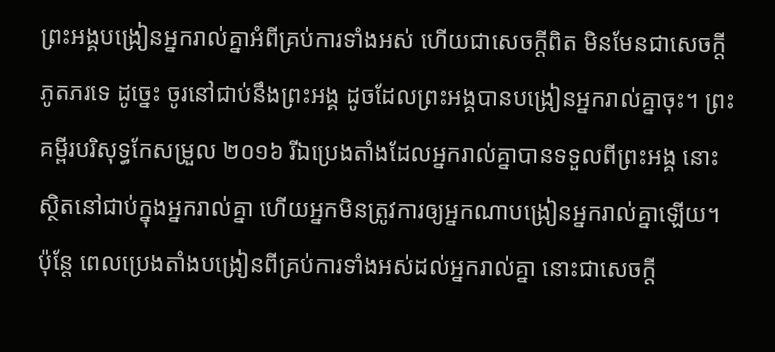ព្រះអង្គបង្រៀនអ្នករាល់គ្នាអំពីគ្រប់ការទាំងអស់ ហើយជាសេចក្ដីពិត មិនមែនជាសេចក្ដីភូតភរទេ ដូច្នេះ ចូរនៅជាប់នឹងព្រះអង្គ ដូចដែលព្រះអង្គបានបង្រៀនអ្នករាល់គ្នាចុះ។ ព្រះគម្ពីរបរិសុទ្ធកែសម្រួល ២០១៦ រីឯប្រេងតាំងដែលអ្នករាល់គ្នាបានទទួលពីព្រះអង្គ នោះស្ថិតនៅជាប់ក្នុងអ្នករាល់គ្នា ហើយអ្នកមិនត្រូវការឲ្យអ្នកណាបង្រៀនអ្នករាល់គ្នាឡើយ។ ប៉ុន្តែ ពេលប្រេងតាំងបង្រៀនពីគ្រប់ការទាំងអស់ដល់អ្នករាល់គ្នា នោះជាសេចក្ដី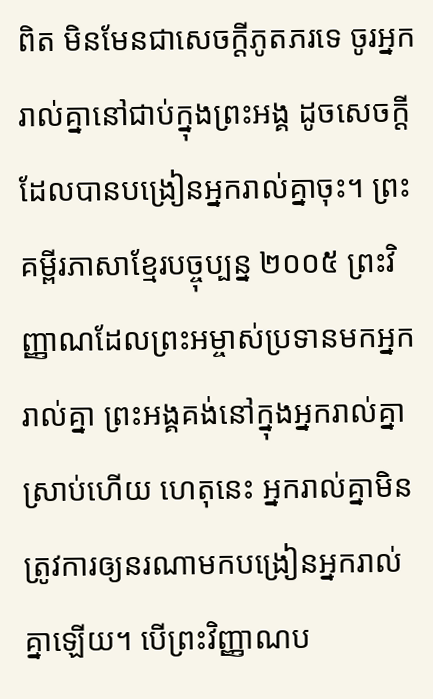ពិត មិនមែនជាសេចក្ដីភូតភរទេ ចូរអ្នករាល់គ្នានៅជាប់ក្នុងព្រះអង្គ ដូចសេចក្ដីដែលបានបង្រៀនអ្នករាល់គ្នាចុះ។ ព្រះគម្ពីរភាសាខ្មែរបច្ចុប្បន្ន ២០០៥ ព្រះវិញ្ញាណដែលព្រះអម្ចាស់ប្រទានមកអ្នករាល់គ្នា ព្រះអង្គគង់នៅក្នុងអ្នករាល់គ្នាស្រាប់ហើយ ហេតុនេះ អ្នករាល់គ្នាមិនត្រូវការឲ្យនរណាមកបង្រៀនអ្នករាល់គ្នាឡើយ។ បើព្រះវិញ្ញាណប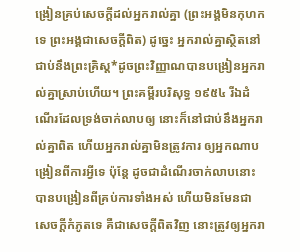ង្រៀនគ្រប់សេចក្ដីដល់អ្នករាល់គ្នា (ព្រះអង្គមិនកុហកទេ ព្រះអង្គជាសេចក្ដីពិត) ដូច្នេះ អ្នករាល់គ្នាស្ថិតនៅជាប់នឹងព្រះគ្រិស្ត*ដូចព្រះវិញ្ញាណបានបង្រៀនអ្នករាល់គ្នាស្រាប់ហើយ។ ព្រះគម្ពីរបរិសុទ្ធ ១៩៥៤ រីឯដំណើរដែលទ្រង់ចាក់លាបឲ្យ នោះក៏នៅជាប់នឹងអ្នករាល់គ្នាពិត ហើយអ្នករាល់គ្នាមិនត្រូវការ ឲ្យអ្នកណាបង្រៀនពីការអ្វីទេ ប៉ុន្តែ ដូចជាដំណើរចាក់លាបនោះ បានបង្រៀនពីគ្រប់ការទាំងអស់ ហើយមិនមែនជាសេចក្ដីកំភូតទេ គឺជាសេចក្ដីពិតវិញ នោះត្រូវឲ្យអ្នករា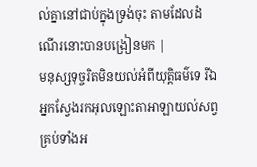ល់គ្នានៅជាប់ក្នុងទ្រង់ចុះ តាមដែលដំណើរនោះបានបង្រៀនមក |
មនុស្សទុច្ចរិតមិនយល់អំពីយុត្តិធម៌ទេ រីឯអ្នកស្វែងរកអុលឡោះតាអាឡាយល់សព្វគ្រប់ទាំងអ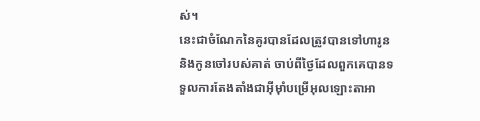ស់។
នេះជាចំណែកនៃគូរបានដែលត្រូវបានទៅហារូន និងកូនចៅរបស់គាត់ ចាប់ពីថ្ងៃដែលពួកគេបានទទួលការតែងតាំងជាអ៊ីមុាំបម្រើអុលឡោះតាអា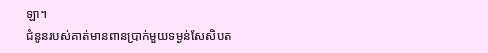ឡា។
ជំនូនរបស់គាត់មានពានប្រាក់មួយទម្ងន់សែសិបត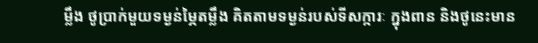ម្លឹង ថូប្រាក់មួយទម្ងន់ម្ភៃតម្លឹង គិតតាមទម្ងន់របស់ទីសក្ការៈ ក្នុងពាន និងថូនេះមាន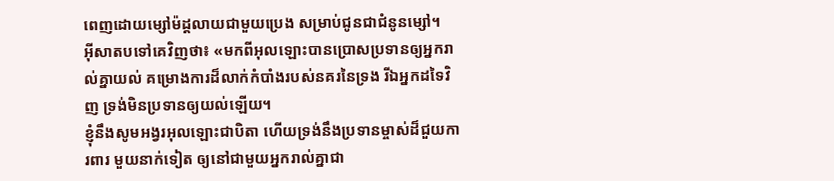ពេញដោយម្សៅម៉ដ្តលាយជាមួយប្រេង សម្រាប់ជូនជាជំនូនម្សៅ។
អ៊ីសាតបទៅគេវិញថា៖ «មកពីអុលឡោះបានប្រោសប្រទានឲ្យអ្នករាល់គ្នាយល់ គម្រោងការដ៏លាក់កំបាំងរបស់នគរនៃទ្រង រីឯអ្នកដទៃវិញ ទ្រង់មិនប្រទានឲ្យយល់ឡើយ។
ខ្ញុំនឹងសូមអង្វរអុលឡោះជាបិតា ហើយទ្រង់នឹងប្រទានម្ចាស់ដ៏ជួយការពារ មួយនាក់ទៀត ឲ្យនៅជាមួយអ្នករាល់គ្នាជា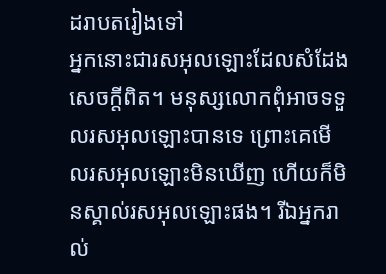ដរាបតរៀងទៅ
អ្នកនោះជារសអុលឡោះដែលសំដែងសេចក្ដីពិត។ មនុស្សលោកពុំអាចទទួលរសអុលឡោះបានទេ ព្រោះគេមើលរសអុលឡោះមិនឃើញ ហើយក៏មិនស្គាល់រសអុលឡោះផង។ រីឯអ្នករាល់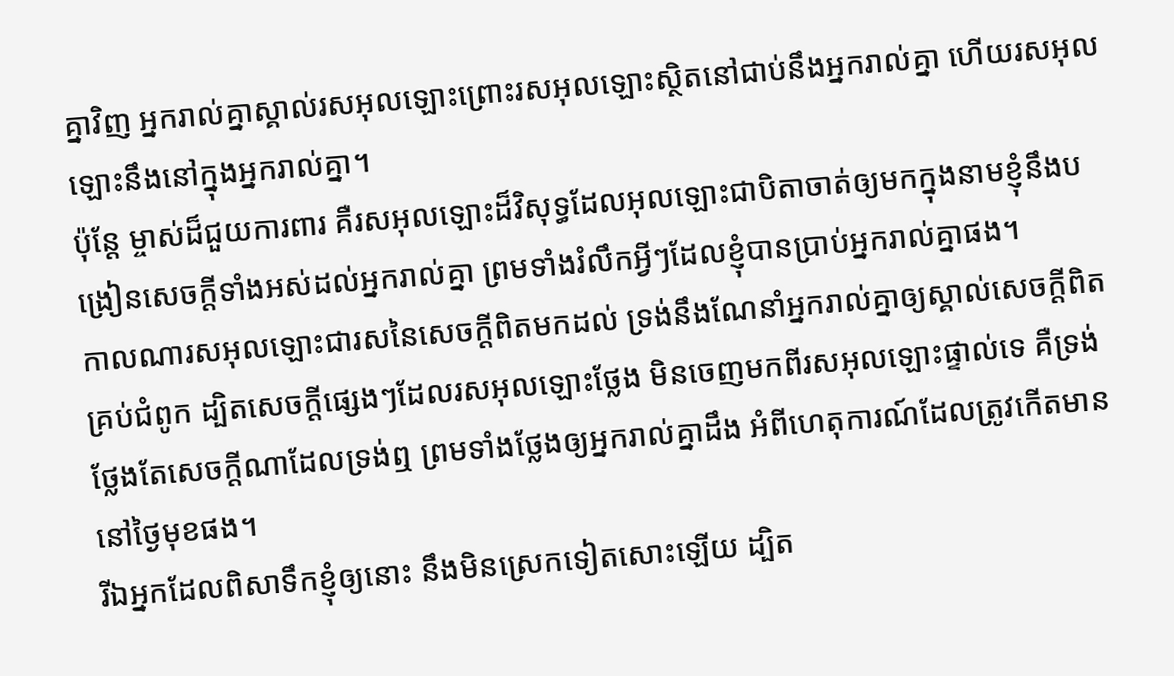គ្នាវិញ អ្នករាល់គ្នាស្គាល់រសអុលឡោះព្រោះរសអុលឡោះស្ថិតនៅជាប់នឹងអ្នករាល់គ្នា ហើយរសអុលឡោះនឹងនៅក្នុងអ្នករាល់គ្នា។
ប៉ុន្ដែ ម្ចាស់ដ៏ជួយការពារ គឺរសអុលឡោះដ៏វិសុទ្ធដែលអុលឡោះជាបិតាចាត់ឲ្យមកក្នុងនាមខ្ញុំនឹងបង្រៀនសេចក្ដីទាំងអស់ដល់អ្នករាល់គ្នា ព្រមទាំងរំលឹកអ្វីៗដែលខ្ញុំបានប្រាប់អ្នករាល់គ្នាផង។
កាលណារសអុលឡោះជារសនៃសេចក្ដីពិតមកដល់ ទ្រង់នឹងណែនាំអ្នករាល់គ្នាឲ្យស្គាល់សេចក្ដីពិតគ្រប់ជំពូក ដ្បិតសេចក្ដីផ្សេងៗដែលរសអុលឡោះថ្លែង មិនចេញមកពីរសអុលឡោះផ្ទាល់ទេ គឺទ្រង់ថ្លែងតែសេចក្ដីណាដែលទ្រង់ឮ ព្រមទាំងថ្លែងឲ្យអ្នករាល់គ្នាដឹង អំពីហេតុការណ៍ដែលត្រូវកើតមាននៅថ្ងៃមុខផង។
រីឯអ្នកដែលពិសាទឹកខ្ញុំឲ្យនោះ នឹងមិនស្រេកទៀតសោះឡើយ ដ្បិត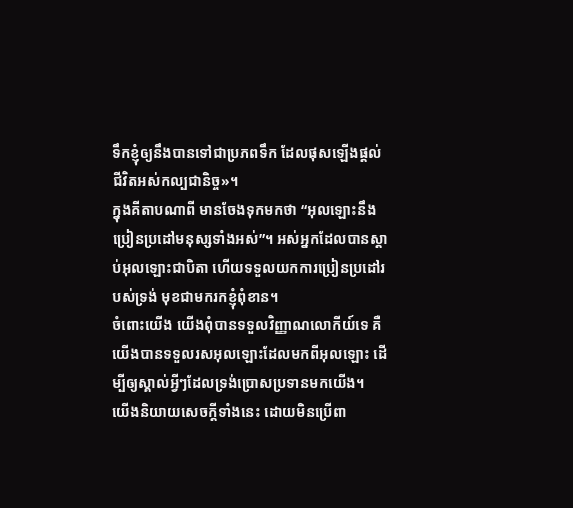ទឹកខ្ញុំឲ្យនឹងបានទៅជាប្រភពទឹក ដែលផុសឡើងផ្ដល់ជីវិតអស់កល្បជានិច្ច»។
ក្នុងគីតាបណាពី មានចែងទុកមកថា “អុលឡោះនឹងប្រៀនប្រដៅមនុស្សទាំងអស់”។ អស់អ្នកដែលបានស្ដាប់អុលឡោះជាបិតា ហើយទទួលយកការប្រៀនប្រដៅរបស់ទ្រង់ មុខជាមករកខ្ញុំពុំខាន។
ចំពោះយើង យើងពុំបានទទួលវិញ្ញាណលោកីយ៍ទេ គឺយើងបានទទួលរសអុលឡោះដែលមកពីអុលឡោះ ដើម្បីឲ្យស្គាល់អ្វីៗដែលទ្រង់ប្រោសប្រទានមកយើង។
យើងនិយាយសេចក្ដីទាំងនេះ ដោយមិនប្រើពា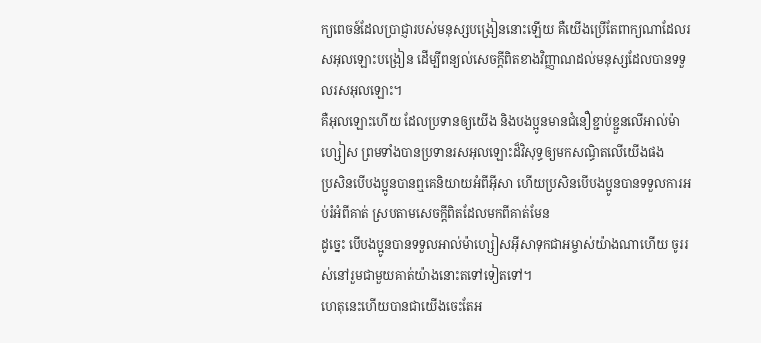ក្យពេចន៍ដែលប្រាជ្ញារបស់មនុស្សបង្រៀននោះឡើយ គឺយើងប្រើតែពាក្យណាដែលរសអុលឡោះបង្រៀន ដើម្បីពន្យល់សេចក្ដីពិតខាងវិញ្ញាណដល់មនុស្សដែលបានទទួលរសអុលឡោះ។
គឺអុលឡោះហើយ ដែលប្រទានឲ្យយើង និងបងប្អូនមានជំនឿខ្ជាប់ខ្ជួនលើអាល់ម៉ាហ្សៀស ព្រមទាំងបានប្រទានរសអុលឡោះដ៏វិសុទ្ធឲ្យមកសណ្ធិតលើយើងផង
ប្រសិនបើបងប្អូនបានឮគេនិយាយអំពីអ៊ីសា ហើយប្រសិនបើបងប្អូនបានទទួលការអប់រំអំពីគាត់ ស្របតាមសេចក្ដីពិតដែលមកពីគាត់មែន
ដូច្នេះ បើបងប្អូនបានទទួលអាល់ម៉ាហ្សៀសអ៊ីសាទុកជាអម្ចាស់យ៉ាងណាហើយ ចូររស់នៅរួមជាមួយគាត់យ៉ាងនោះតទៅទៀតទៅ។
ហេតុនេះហើយបានជាយើងចេះតែអ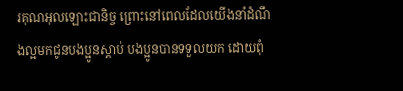រគុណអុលឡោះជានិច្ច ព្រោះនៅពេលដែលយើងនាំដំណឹងល្អមកជូនបងប្អូនស្ដាប់ បងប្អូនបានទទួលយក ដោយពុំ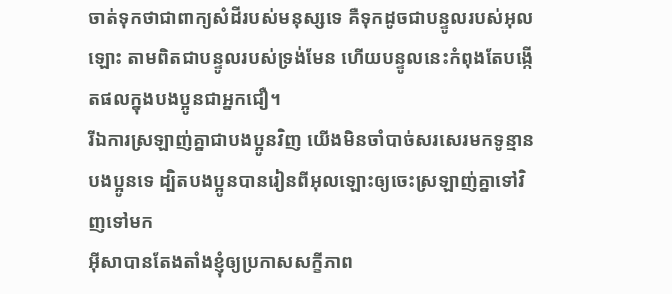ចាត់ទុកថាជាពាក្យសំដីរបស់មនុស្សទេ គឺទុកដូចជាបន្ទូលរបស់អុលឡោះ តាមពិតជាបន្ទូលរបស់ទ្រង់មែន ហើយបន្ទូលនេះកំពុងតែបង្កើតផលក្នុងបងប្អូនជាអ្នកជឿ។
រីឯការស្រឡាញ់គ្នាជាបងប្អូនវិញ យើងមិនចាំបាច់សរសេរមកទូន្មានបងប្អូនទេ ដ្បិតបងប្អូនបានរៀនពីអុលឡោះឲ្យចេះស្រឡាញ់គ្នាទៅវិញទៅមក
អ៊ីសាបានតែងតាំងខ្ញុំឲ្យប្រកាសសក្ខីភាព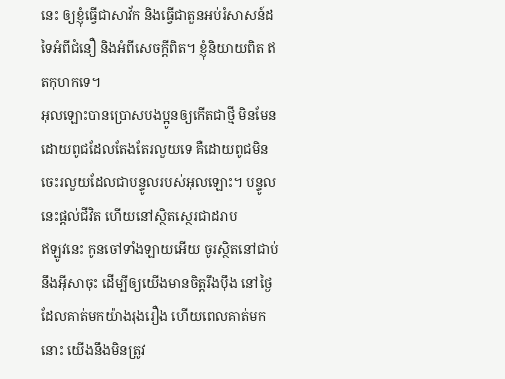នេះ ឲ្យខ្ញុំធ្វើជាសាវ័ក និងធ្វើជាតួនអប់រំសាសន៍ដទៃអំពីជំនឿ និងអំពីសេចក្ដីពិត។ ខ្ញុំនិយាយពិត ឥតកុហកទេ។
អុលឡោះបានប្រោសបងប្អូនឲ្យកើតជាថ្មី មិនមែនដោយពូជដែលតែងតែរលួយទេ គឺដោយពូជមិនចេះរលួយដែលជាបន្ទូលរបស់អុលឡោះ។ បន្ទូលនេះផ្ដល់ជីវិត ហើយនៅស្ថិតស្ថេរជាដរាប
ឥឡូវនេះ កូនចៅទាំងឡាយអើយ ចូរស្ថិតនៅជាប់នឹងអ៊ីសាចុះ ដើម្បីឲ្យយើងមានចិត្ដរឹងប៉ឹង នៅថ្ងៃដែលគាត់មកយ៉ាងរុងរឿង ហើយពេលគាត់មកនោះ យើងនឹងមិនត្រូវ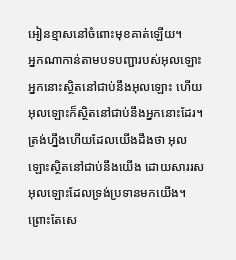អៀនខ្មាសនៅចំពោះមុខគាត់ឡើយ។
អ្នកណាកាន់តាមបទបញ្ជារបស់អុលឡោះ អ្នកនោះស្ថិតនៅជាប់នឹងអុលឡោះ ហើយអុលឡោះក៏ស្ថិតនៅជាប់នឹងអ្នកនោះដែរ។ ត្រង់ហ្នឹងហើយដែលយើងដឹងថា អុលឡោះស្ថិតនៅជាប់នឹងយើង ដោយសាររសអុលឡោះដែលទ្រង់ប្រទានមកយើង។
ព្រោះតែសេ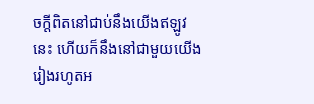ចក្ដីពិតនៅជាប់នឹងយើងឥឡូវនេះ ហើយក៏នឹងនៅជាមួយយើង រៀងរហូតអ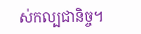ស់កល្បជានិច្ច។